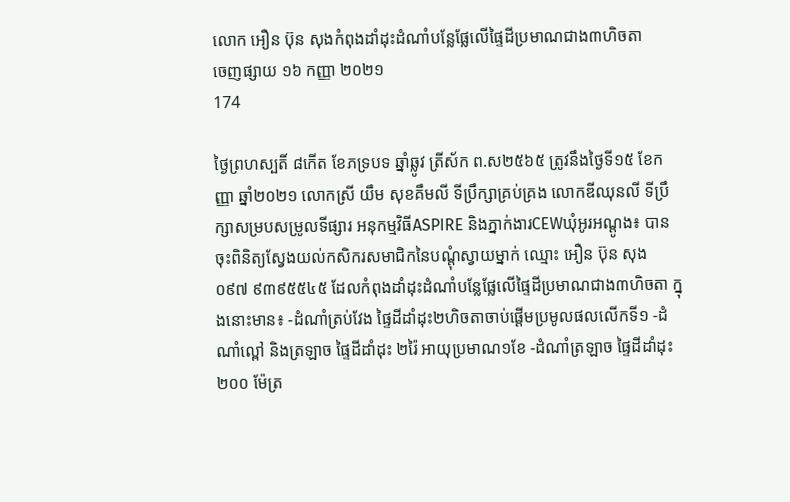លោក អឿន ប៊ុន សុងកំពុងដាំដុះដំណាំបន្លែផ្លែលើផ្ទៃដីប្រមាណជាង៣ហិចតា
ចេញផ្សាយ ១៦ កញ្ញា ២០២១
174

ថ្ងៃព្រហស្បតិ៍ ៨កើត ខែភទ្របទ ឆ្នាំឆ្លូវ ត្រីស័ក ព.ស២៥៦៥ ត្រូវនឹងថ្ងៃទី១៥ ខែកញ្ញា ឆ្នាំ២០២១ លោកស្រី យឹម សុខគឹមលី ទីប្រឹក្សាគ្រប់គ្រង លោកឌីឈុនលី ទីប្រឹក្សាសម្របសម្រូលទីផ្សារ អនុកម្មវិធីASPIRE និងភ្នាក់ងារCEWឃុំអូរអណ្តូង៖ បានចុះពិនិត្យស្វែងយល់កសិករសមាជិកនៃបណ្តុំស្វាយម្នាក់ ឈ្មោះ អឿន ប៊ុន សុង ០៩៧ ៩៣៩៥៥៤៥ ដែលកំពុងដាំដុះដំណាំបន្លែផ្លែលើផ្ទៃដីប្រមាណជាង៣ហិចតា ក្នុងនោះមាន៖ -ដំណាំត្រប់វែង ផ្ទៃដីដាំដុះ២ហិចតាចាប់ផ្តើមប្រមូលផលលើកទី១ -ដំណាំល្ពៅ និងត្រឡាច ផ្ទៃដីដាំដុះ ២រ៉ៃ អាយុប្រមាណ១ខែ -ដំណាំត្រឡាច ផ្ទៃដីដាំដុះ ២០០ ម៉ែត្រ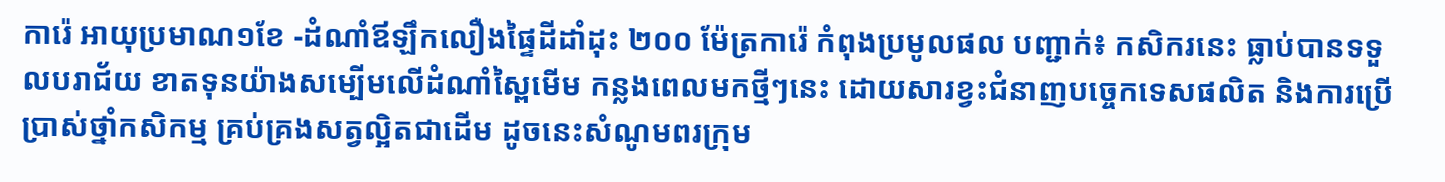ការ៉េ អាយុប្រមាណ១ខែ -ដំណាំឪឡឹកលឿងផ្ទៃដីដាំដុះ ២០០ ម៉ែត្រការ៉េ កំពុងប្រមូលផល បញ្ជាក់៖ កសិករនេះ ធ្លាប់បានទទួលបរាជ័យ ខាតទុនយ៉ាងសម្បើមលើដំណាំស្ពៃមើម កន្លងពេលមកថ្មីៗនេះ ដោយសារខ្វះជំនាញបច្ចេកទេសផលិត និងការប្រើប្រាស់ថ្នាំកសិកម្ម គ្រប់គ្រងសត្វល្អិតជាដើម ដូចនេះសំណូមពរក្រុម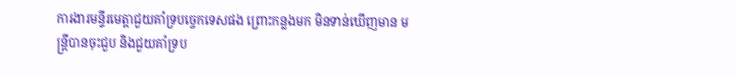ការងារមន្ទីរមេត្តាជួយគាំទ្របច្ចេកទេសផង ព្រោះកន្លងមក មិនទាន់ឃើញមាន មន្ត្រីបានចុះជួប និងជួយគាំទ្រប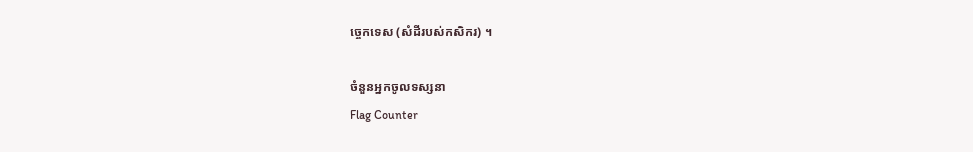ច្ចេកទេស (សំដីរបស់កសិករ) ។

ចំនួនអ្នកចូលទស្សនា
Flag Counter